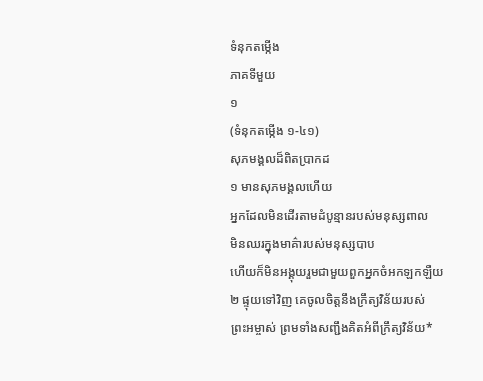ទំនុកតម្កើង
ភាគទីមួយ
១
(ទំនុកតម្កើង ១-៤១)
សុភមង្គលដ៏ពិតប្រាកដ
១ មានសុភមង្គលហើយ
អ្នកដែលមិនដើរតាមដំបូន្មានរបស់មនុស្សពាល
មិនឈរក្នុងមាគ៌ារបស់មនុស្សបាប
ហើយក៏មិនអង្គុយរួមជាមួយពួកអ្នកចំអកឡកឡឺយ
២ ផ្ទុយទៅវិញ គេចូលចិត្តនឹងក្រឹត្យវិន័យរបស់
ព្រះអម្ចាស់ ព្រមទាំងសញ្ជឹងគិតអំពីក្រឹត្យវិន័យ*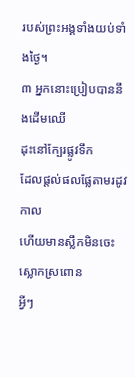របស់ព្រះអង្គទាំងយប់ទាំងថ្ងៃ។
៣ អ្នកនោះប្រៀបបាននឹងដើមឈើ
ដុះនៅក្បែរផ្លូវទឹក
ដែលផ្ដល់ផលផ្លែតាមរដូវកាល
ហើយមានស្លឹកមិនចេះស្លោកស្រពោន
អ្វីៗ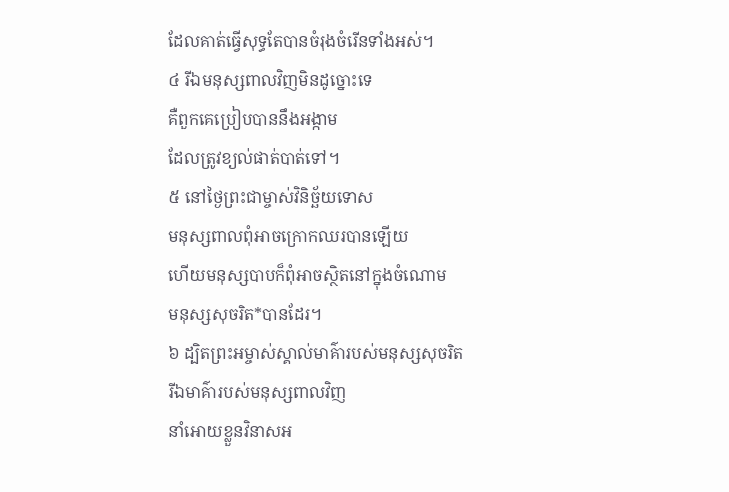ដែលគាត់ធ្វើសុទ្ធតែបានចំរុងចំរើនទាំងអស់។
៤ រីឯមនុស្សពាលវិញមិនដូច្នោះទេ
គឺពួកគេប្រៀបបាននឹងអង្កាម
ដែលត្រូវខ្យល់ផាត់បាត់ទៅ។
៥ នៅថ្ងៃព្រះជាម្ចាស់វិនិច្ឆ័យទោស
មនុស្សពាលពុំអាចក្រោកឈរបានឡើយ
ហើយមនុស្សបាបក៏ពុំអាចស្ថិតនៅក្នុងចំណោម
មនុស្សសុចរិត*បានដែរ។
៦ ដ្បិតព្រះអម្ចាស់ស្គាល់មាគ៌ារបស់មនុស្សសុចរិត
រីឯមាគ៌ារបស់មនុស្សពាលវិញ
នាំអោយខ្លួនវិនាសអ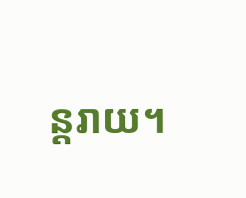ន្តរាយ។